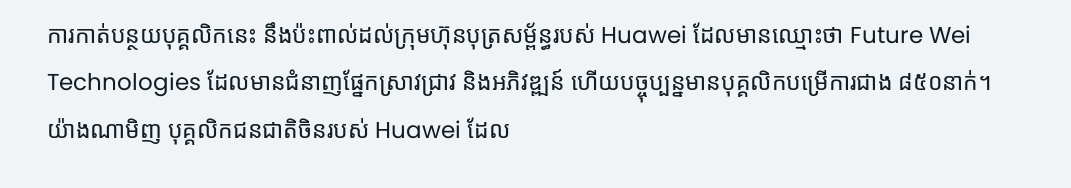ការកាត់បន្ថយបុគ្គលិកនេះ នឹងប៉ះពាល់ដល់ក្រុមហ៊ុនបុត្រសម្ព័ន្ធរបស់ Huawei ដែលមានឈ្មោះថា Future Wei Technologies ដែលមានជំនាញផ្នែកស្រាវជ្រាវ និងអភិវឌ្ឍន៍ ហើយបច្ចុប្បន្នមានបុគ្គលិកបម្រើការជាង ៨៥០នាក់។
យ៉ាងណាមិញ បុគ្គលិកជនជាតិចិនរបស់ Huawei ដែល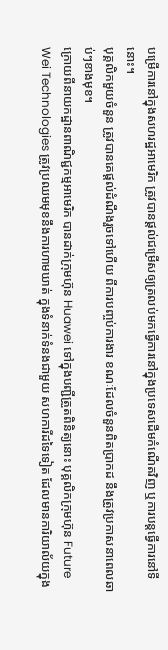បម្រើការនៅក្នុងសហរដ្ឋអាមេរិក ត្រូវបានផ្តល់ជម្រើសឲ្យត្រលប់មកធ្វើការនៅក្នុងប្រទេសដើមកំណើតវិញ ឬការបន្តធ្វើការនៅទីនោះ។
បុគ្គលិកមួយចំនួន ត្រូវបានគេផ្តល់ដំណឹងរួចទៅហើយ ពីការបញ្ចប់ការងារ ខណៈដែលចំនួនពិតប្រាកដ នឹងត្រូវប្រកាសនាពេលឆាប់ៗខាងមុខ។
ក្រោយពីនាយកដ្ឋានពាណិជ្ជកម្មអាមេរិក បានដាក់ក្រុមហ៊ុន Huawei ទៅក្នុងបញ្ជីត្រួតពិនិត្យនោះ បុគ្គលិកក្រុមហ៊ុន Future Wei Technologies ត្រូវប្រឈមមុខនឹងការហាមឃាត់ ក្នុងទំនាក់ទំនងជាមួយ សហការីដទៃទៀត ដែលមានការិយាល័យក្នុង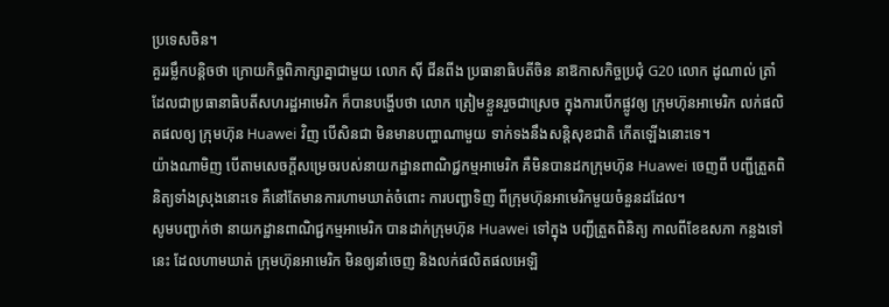ប្រទេសចិន។
គួររម្លឹកបន្តិចថា ក្រោយកិច្ចពិភាក្សាគ្នាជាមួយ លោក ស៊ី ជីនពីង ប្រធានាធិបតីចិន នាឱកាសកិច្ចប្រជុំ G20 លោក ដូណាល់ ត្រាំ ដែលជាប្រធានាធិបតីសហរដ្ឋអាមេរិក ក៏បានបង្ហើបថា លោក ត្រៀមខ្លួនរួចជាស្រេច ក្នុងការបើកផ្លូវឲ្យ ក្រុមហ៊ុនអាមេរិក លក់ផលិតផលឲ្យ ក្រុមហ៊ុន Huawei វិញ បើសិនជា មិនមានបញ្ហាណាមួយ ទាក់ទងនឹងសន្តិសុខជាតិ កើតឡើងនោះទេ។
យ៉ាងណាមិញ បើតាមសេចក្តីសម្រេចរបស់នាយកដ្ឋានពាណិជ្ជកម្មអាមេរិក គឺមិនបានដកក្រុមហ៊ុន Huawei ចេញពី បញ្ជីត្រួតពិនិត្យទាំងស្រុងនោះទេ គឺនៅតែមានការហាមឃាត់ចំពោះ ការបញ្ជាទិញ ពីក្រុមហ៊ុនអាមេរិកមួយចំនួនដដែល។
សូមបញ្ជាក់ថា នាយកដ្ឋានពាណិជ្ជកម្មអាមេរិក បានដាក់ក្រុមហ៊ុន Huawei ទៅក្នុង បញ្ជីត្រួតពិនិត្យ កាលពីខែឧសភា កន្លងទៅនេះ ដែលហាមឃាត់ ក្រុមហ៊ុនអាមេរិក មិនឲ្យនាំចេញ និងលក់ផលិតផលអេឡិ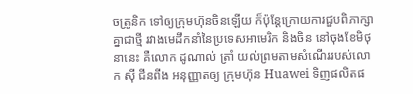ចត្រូនិក ទៅឲ្យក្រុមហ៊ុនចិនឡើយ ក៏ប៉ុន្តែក្រោយការជួបពិភាក្សាគ្នាជាថ្មី រវាងមេដឹកនាំនៃប្រទេសអាមេរិក និងចិន នៅចុងខែមិថុនានេះ គឺលោក ដូណាល់ ត្រាំ យល់ព្រមតាមសំណើររបស់លោក ស៊ី ជីនពីង អនុញ្ញាតឲ្យ ក្រុមហ៊ុន Huawei ទិញផលិតផ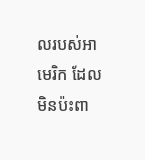លរបស់អាមេរិក ដែលមិនប៉ះពា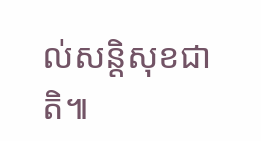ល់សន្តិសុខជាតិ៕